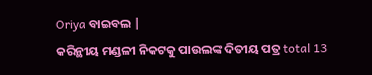Oriya ବାଇବଲ |
କରିନ୍ଥୀୟ ମଣ୍ଡଳୀ ନିକଟକୁ ପାଉଲଙ୍କ ଦିତୀୟ ପତ୍ର total 13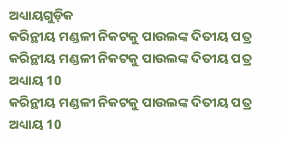ଅଧ୍ୟାୟଗୁଡ଼ିକ
କରିନ୍ଥୀୟ ମଣ୍ଡଳୀ ନିକଟକୁ ପାଉଲଙ୍କ ଦିତୀୟ ପତ୍ର
କରିନ୍ଥୀୟ ମଣ୍ଡଳୀ ନିକଟକୁ ପାଉଲଙ୍କ ଦିତୀୟ ପତ୍ର ଅଧ୍ୟାୟ 10
କରିନ୍ଥୀୟ ମଣ୍ଡଳୀ ନିକଟକୁ ପାଉଲଙ୍କ ଦିତୀୟ ପତ୍ର ଅଧ୍ୟାୟ 10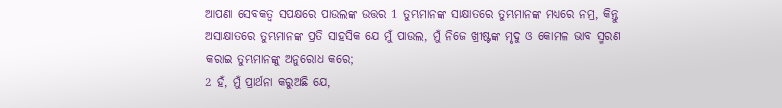ଆପଣା ସେବକତ୍ୱ ସପକ୍ଷରେ ପାଉଲଙ୍କ ଉତ୍ତର 1 ତୁମ୍ଭମାନଙ୍କ ସାକ୍ଷାତରେ ତୁମ୍ଭମାନଙ୍କ ମଧ୍ୟରେ ନମ୍ର, କିନ୍ତୁ ଅସାକ୍ଷାତରେ ତୁମ୍ଭମାନଙ୍କ ପ୍ରତି ସାହସିକ ଯେ ମୁଁ ପାଉଲ, ମୁଁ ନିଜେ ଖ୍ରୀଷ୍ଟଙ୍କ ମୃଦୁ ଓ କୋମଳ ଭାବ ସ୍ମରଣ କରାଇ ତୁମ୍ଭମାନଙ୍କୁ ଅନୁରୋଧ କରେ;
2 ହଁ, ମୁଁ ପ୍ରାର୍ଥନା କରୁଅଛି ଯେ,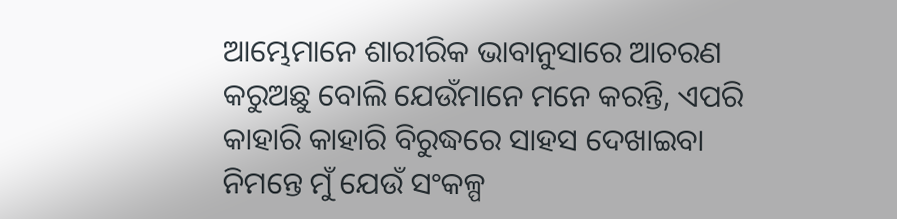ଆମ୍ଭେମାନେ ଶାରୀରିକ ଭାବାନୁସାରେ ଆଚରଣ କରୁଅଛୁ ବୋଲି ଯେଉଁମାନେ ମନେ କରନ୍ତି, ଏପରି କାହାରି କାହାରି ବିରୁଦ୍ଧରେ ସାହସ ଦେଖାଇବା ନିମନ୍ତେ ମୁଁ ଯେଉଁ ସଂକଳ୍ପ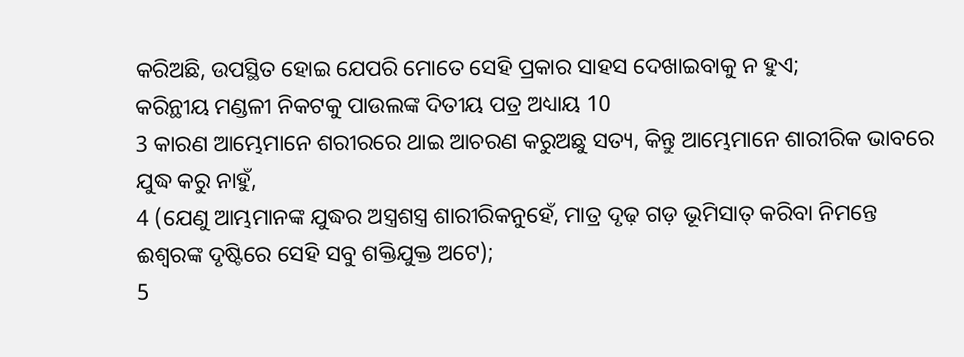କରିଅଛି, ଉପସ୍ଥିତ ହୋଇ ଯେପରି ମୋତେ ସେହି ପ୍ରକାର ସାହସ ଦେଖାଇବାକୁ ନ ହୁଏ;
କରିନ୍ଥୀୟ ମଣ୍ଡଳୀ ନିକଟକୁ ପାଉଲଙ୍କ ଦିତୀୟ ପତ୍ର ଅଧ୍ୟାୟ 10
3 କାରଣ ଆମ୍ଭେମାନେ ଶରୀରରେ ଥାଇ ଆଚରଣ କରୁଅଛୁ ସତ୍ୟ, କିନ୍ତୁ ଆମ୍ଭେମାନେ ଶାରୀରିକ ଭାବରେ ଯୁଦ୍ଧ କରୁ ନାହୁଁ,
4 (ଯେଣୁ ଆମ୍ଭମାନଙ୍କ ଯୁଦ୍ଧର ଅସ୍ତ୍ରଶସ୍ତ୍ର ଶାରୀରିକନୁହେଁ, ମାତ୍ର ଦୃଢ଼ ଗଡ଼ ଭୂମିସାତ୍ କରିବା ନିମନ୍ତେ ଈଶ୍ୱରଙ୍କ ଦୃଷ୍ଟିରେ ସେହି ସବୁ ଶକ୍ତିଯୁକ୍ତ ଅଟେ);
5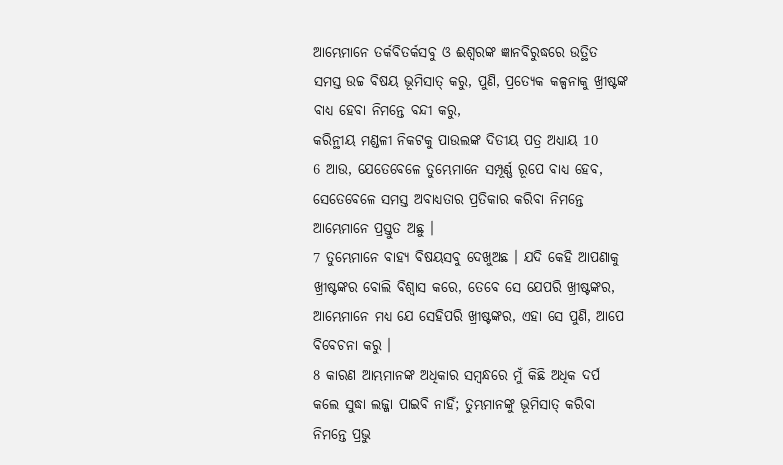ଆମ୍ଭେମାନେ ତର୍କବିତର୍କସବୁ ଓ ଈଶ୍ୱରଙ୍କ ଜ୍ଞାନବିରୁଦ୍ଧରେ ଉତ୍ଥିତ ସମସ୍ତ ଉଚ୍ଚ ବିଷୟ ଭୂମିସାତ୍ କରୁ, ପୁଣି, ପ୍ରତ୍ୟେକ କଳ୍ପନାକୁ ଖ୍ରୀଷ୍ଟଙ୍କ ବାଧ୍ୟ ହେବା ନିମନ୍ତେ ବନ୍ଦୀ କରୁ,
କରିନ୍ଥୀୟ ମଣ୍ଡଳୀ ନିକଟକୁ ପାଉଲଙ୍କ ଦିତୀୟ ପତ୍ର ଅଧ୍ୟାୟ 10
6 ଆଉ, ଯେତେବେଳେ ତୁମ୍ଭେମାନେ ସମ୍ପୂର୍ଣ୍ଣ ରୂପେ ବାଧ୍ୟ ହେବ, ସେତେବେଳେ ସମସ୍ତ ଅବାଧ୍ୟତାର ପ୍ରତିକାର କରିବା ନିମନ୍ତେ ଆମ୍ଭେମାନେ ପ୍ରସ୍ତୁତ ଅଛୁ ।
7 ତୁମ୍ଭେମାନେ ବାହ୍ୟ ବିଷୟସବୁ ଦେଖୁଅଛ । ଯଦି କେହି ଆପଣାକୁ ଖ୍ରୀଷ୍ଟଙ୍କର ବୋଲି ବିଶ୍ୱାସ କରେ, ତେବେ ସେ ଯେପରି ଖ୍ରୀଷ୍ଟଙ୍କର, ଆମ୍ଭେମାନେ ମଧ୍ୟ ଯେ ସେହିପରି ଖ୍ରୀଷ୍ଟଙ୍କର, ଏହା ସେ ପୁଣି, ଆପେ ବିବେଚନା କରୁ ।
8 କାରଣ ଆମ୍ଭମାନଙ୍କ ଅଧିକାର ସମ୍ବନ୍ଧରେ ମୁଁ କିଛି ଅଧିକ ଦର୍ପ କଲେ ସୁଦ୍ଧା ଲଜ୍ଜା ପାଇବି ନାହିଁ; ତୁମ୍ଭମାନଙ୍କୁ ଭୂମିସାତ୍ କରିବା ନିମନ୍ତେ ପ୍ରଭୁ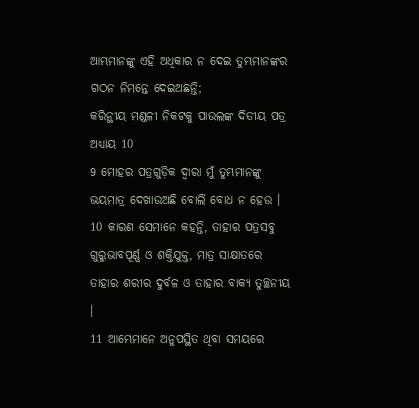ଆମ୍ଭମାନଙ୍କୁ ଏହି ଅଧିକାର ନ ଦେଇ ତୁମ୍ଭମାନଙ୍କର ଗଠନ ନିମନ୍ତେ ଦେଇଅଛନ୍ତି;
କରିନ୍ଥୀୟ ମଣ୍ଡଳୀ ନିକଟକୁ ପାଉଲଙ୍କ ଦିତୀୟ ପତ୍ର ଅଧ୍ୟାୟ 10
9 ମୋହର ପତ୍ରଗୁଡ଼ିକ ଦ୍ୱାରା ମୁଁ ତୁମ୍ଭମାନଙ୍କୁ ଭୟମାତ୍ର ଦେଖାଉଅଛି ବୋଲି ବୋଧ ନ ହେଉ ।
10 କାରଣ ସେମାନେ କହନ୍ତି, ତାହାର ପତ୍ରସବୁ ଗୁରୁଭାବପୂର୍ଣ୍ଣ ଓ ଶକ୍ତିଯୁକ୍ତ, ମାତ୍ର ସାକ୍ଷାତରେ ତାହାର ଶରୀର ଦୁର୍ବଳ ଓ ତାହାର ବାକ୍ୟ ତୁଚ୍ଛନୀୟ ।
11 ଆମ୍ଭେମାନେ ଅନୁପସ୍ଥିତ ଥିବା ସମୟରେ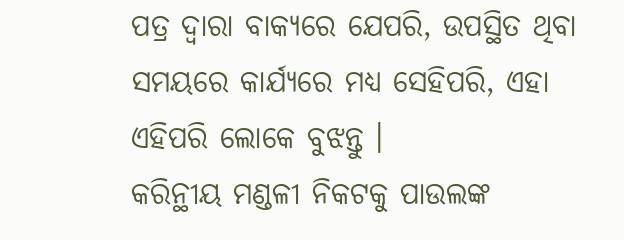ପତ୍ର ଦ୍ୱାରା ବାକ୍ୟରେ ଯେପରି, ଉପସ୍ଥିତ ଥିବା ସମୟରେ କାର୍ଯ୍ୟରେ ମଧ୍ୟ ସେହିପରି, ଏହା ଏହିପରି ଲୋକେ ବୁଝନ୍ତୁ ।
କରିନ୍ଥୀୟ ମଣ୍ଡଳୀ ନିକଟକୁ ପାଉଲଙ୍କ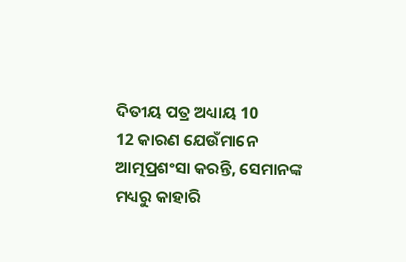ଦିତୀୟ ପତ୍ର ଅଧ୍ୟାୟ 10
12 କାରଣ ଯେଉଁମାନେ ଆତ୍ମପ୍ରଶଂସା କରନ୍ତି, ସେମାନଙ୍କ ମଧ୍ୟରୁ କାହାରି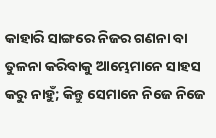କାହାରି ସାଙ୍ଗରେ ନିଜର ଗଣନା ବା ତୁଳନା କରିବାକୁ ଆମ୍ଭେମାନେ ସାହସ କରୁ ନାହୁଁ; କିନ୍ତୁ ସେମାନେ ନିଜେ ନିଜେ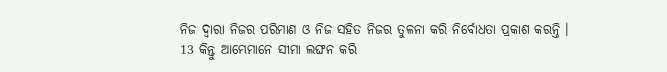ନିଜ ଦ୍ୱାରା ନିଜର ପରିମାଣ ଓ ନିଜ ସହିତ ନିଜର ତୁଳନା କରି ନିର୍ବୋଧତା ପ୍ରକାଶ କରନ୍ତି ।
13 କିନ୍ତୁ ଆମ୍ଭେମାନେ ସୀମା ଲଙ୍ଘନ କରି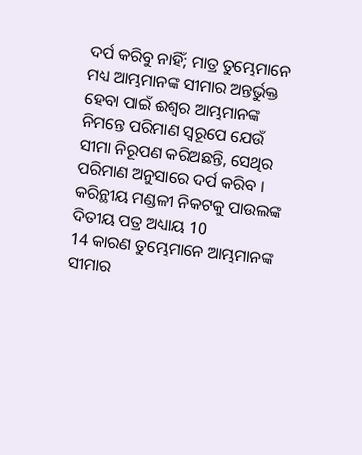ଦର୍ପ କରିବୁ ନାହିଁ; ମାତ୍ର ତୁମ୍ଭେମାନେ ମଧ୍ୟ ଆମ୍ଭମାନଙ୍କ ସୀମାର ଅନ୍ତର୍ଭୁକ୍ତ ହେବା ପାଇଁ ଈଶ୍ୱର ଆମ୍ଭମାନଙ୍କ ନିମନ୍ତେ ପରିମାଣ ସ୍ୱରୂପେ ଯେଉଁ ସୀମା ନିରୂପଣ କରିଅଛନ୍ତି, ସେଥିର ପରିମାଣ ଅନୁସାରେ ଦର୍ପ କରିବ ।
କରିନ୍ଥୀୟ ମଣ୍ଡଳୀ ନିକଟକୁ ପାଉଲଙ୍କ ଦିତୀୟ ପତ୍ର ଅଧ୍ୟାୟ 10
14 କାରଣ ତୁମ୍ଭେମାନେ ଆମ୍ଭମାନଙ୍କ ସୀମାର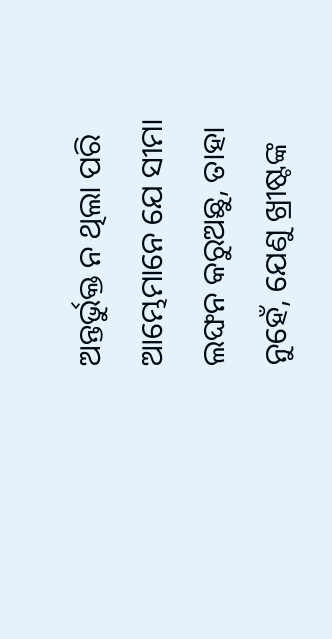ଅନ୍ତର୍ଭୁକ୍ତ ନ ଥିଲା ପରି ଆମ୍ଭେମାନେ ଯେ ସୀମା ଲଙ୍ଘନ କରୁଅଛୁ, ତାହା ନୁହେଁ, ଯେଣୁ ଖ୍ରୀଷ୍ଟଙ୍କ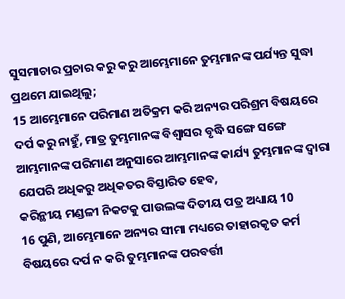ସୁସମାଚାର ପ୍ରଚାର କରୁ କରୁ ଆମ୍ଭେମାନେ ତୁମ୍ଭମାନଙ୍କ ପର୍ଯ୍ୟନ୍ତ ସୁଦ୍ଧା ପ୍ରଥମେ ଯାଇଥିଲୁ;
15 ଆମ୍ଭେମାନେ ପରିମାଣ ଅତିକ୍ରମ କରି ଅନ୍ୟର ପରିଶ୍ରମ ବିଷୟରେ ଦର୍ପ କରୁ ନାହୁଁ, ମାତ୍ର ତୁମ୍ଭମାନଙ୍କ ବିଶ୍ୱାସର ବୃଦ୍ଧି ସଙ୍ଗେ ସଙ୍ଗେ ଆମ୍ଭମାନଙ୍କ ପରିମାଣ ଅନୁସାରେ ଆମ୍ଭମାନଙ୍କ କାର୍ଯ୍ୟ ତୁମ୍ଭମାନଙ୍କ ଦ୍ୱାରା ଯେପରି ଅଧିକରୁ ଅଧିକତର ବିସ୍ତାରିତ ହେବ,
କରିନ୍ଥୀୟ ମଣ୍ଡଳୀ ନିକଟକୁ ପାଉଲଙ୍କ ଦିତୀୟ ପତ୍ର ଅଧ୍ୟାୟ 10
16 ପୁଣି, ଆମ୍ଭେମାନେ ଅନ୍ୟର ସୀମା ମଧ୍ୟରେ ତାହାରକୃତ କର୍ମ ବିଷୟରେ ଦର୍ପ ନ କରି ତୁମ୍ଭମାନଙ୍କ ପରବର୍ତ୍ତୀ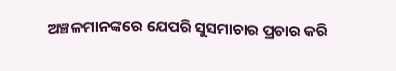ଅଞ୍ଚଳମାନଙ୍କରେ ଯେପରି ସୁସମାଚାର ପ୍ରଚାର କରି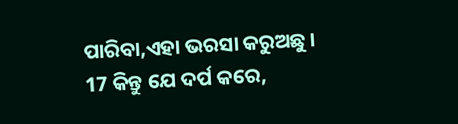ପାରିବା,ଏହା ଭରସା କରୁଅଛୁ ।
17 କିନ୍ତୁ ଯେ ଦର୍ପ କରେ,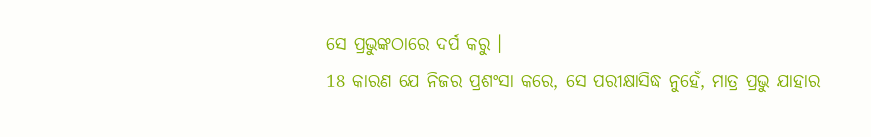ସେ ପ୍ରଭୁଙ୍କଠାରେ ଦର୍ପ କରୁ ।
18 କାରଣ ଯେ ନିଜର ପ୍ରଶଂସା କରେ, ସେ ପରୀକ୍ଷାସିଦ୍ଧ ନୁହେଁ, ମାତ୍ର ପ୍ରଭୁ ଯାହାର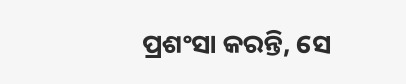ପ୍ରଶଂସା କରନ୍ତି, ସେ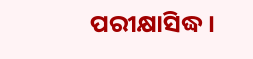ପରୀକ୍ଷାସିଦ୍ଧ ।